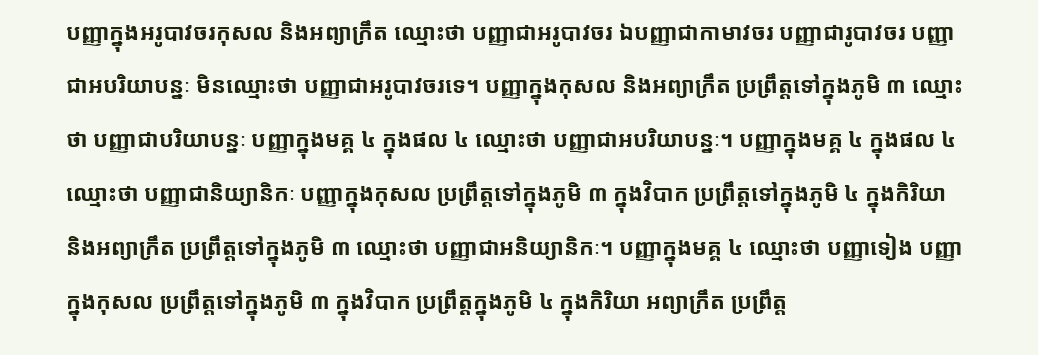បញ្ញាក្នុងអរូបាវចរកុសល និងអព្យាក្រឹត ឈ្មោះថា បញ្ញាជាអរូបាវចរ ឯបញ្ញាជាកាមាវចរ បញ្ញាជារូបាវចរ បញ្ញាជាអបរិយាបន្នៈ មិនឈ្មោះថា បញ្ញាជាអរូបាវចរទេ។ បញ្ញាក្នុងកុសល និងអព្យាក្រឹត ប្រព្រឹត្តទៅក្នុងភូមិ ៣ ឈ្មោះថា បញ្ញាជាបរិយាបន្នៈ បញ្ញាក្នុងមគ្គ ៤ ក្នុងផល ៤ ឈ្មោះថា បញ្ញាជាអបរិយាបន្នៈ។ បញ្ញាក្នុងមគ្គ ៤ ក្នុងផល ៤ ឈ្មោះថា បញ្ញាជានិយ្យានិកៈ បញ្ញាក្នុងកុសល ប្រព្រឹត្តទៅក្នុងភូមិ ៣ ក្នុងវិបាក ប្រព្រឹត្តទៅក្នុងភូមិ ៤ ក្នុងកិរិយា និងអព្យាក្រឹត ប្រព្រឹត្តទៅក្នុងភូមិ ៣ ឈ្មោះថា បញ្ញាជាអនិយ្យានិកៈ។ បញ្ញាក្នុងមគ្គ ៤ ឈ្មោះថា បញ្ញាទៀង បញ្ញាក្នុងកុសល ប្រព្រឹត្តទៅក្នុងភូមិ ៣ ក្នុងវិបាក ប្រព្រឹត្តក្នុងភូមិ ៤ ក្នុងកិរិយា អព្យាក្រឹត ប្រព្រឹត្ត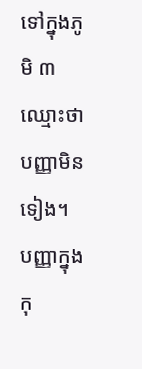ទៅក្នុងភូមិ ៣ ឈ្មោះថា បញ្ញាមិនទៀង។ បញ្ញាក្នុងកុ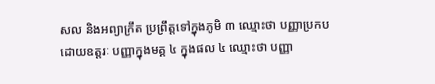សល និងអព្យាក្រឹត ប្រព្រឹត្តទៅក្នុងភូមិ ៣ ឈ្មោះថា បញ្ញាប្រកបដោយឧត្តរៈ បញ្ញាក្នុងមគ្គ ៤ ក្នុងផល ៤ ឈ្មោះថា បញ្ញា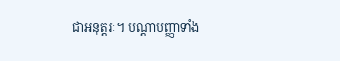ជាអនុត្តរៈ។ បណ្តាបញ្ញាទាំង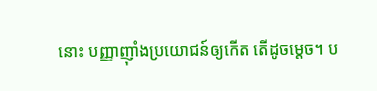នោះ បញ្ញាញ៉ាំងប្រយោជន៍ឲ្យកើត តើដូចម្តេច។ ប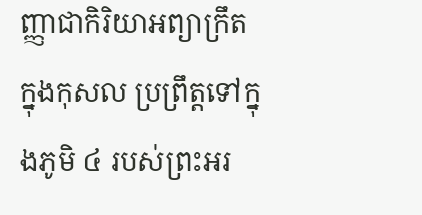ញ្ញាជាកិរិយាអព្យាក្រឹត ក្នុងកុសល ប្រព្រឹត្តទៅក្នុងភូមិ ៤ របស់ព្រះអរ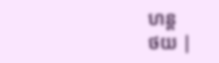ហន្ត
ថយ |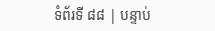ទំព័រទី ៨៨ | បន្ទាប់